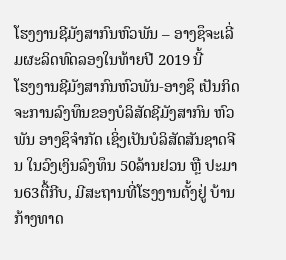ໂຮງງານຊີມັງສາກົນຫົວພັນ – ອາງຊຶຈະເລີ່ມຜະລິດທົດລອງໃນທ້າຍປີ 2019 ນີ້
ໂຮງງານຊີມັງສາກົນຫົວພັນ-ອາງຊຶ ເປັນກິດຈະການລົງທຶນຂອງບໍລິສັດຊີມັງສາກົນ ຫົວພັນ ອາງຊຶຈຳກັດ ເຊິ່ງເປັນບໍລິສັດສັນຊາດຈີນ ໃນວົງເງິນລົງທຶນ 50ລ້ານຢວນ ຫຼື ປະມານ63ຕື້ກີບ, ມີສະຖານທີ່ໂຮງງານຕັ້ງຢູ່ ບ້ານກ້າງທາດ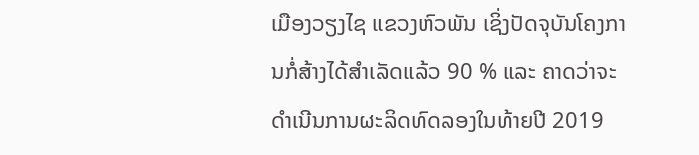ເມືອງວຽງໄຊ ແຂວງຫົວພັນ ເຊິ່ງປັດຈຸບັນໂຄງການກໍ່ສ້າງໄດ້ສຳເລັດແລ້ວ 90 % ແລະ ຄາດວ່າຈະດຳເນີນການຜະລິດທົດລອງໃນທ້າຍປີ 2019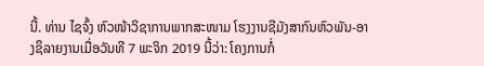ນີ້. ທ່ານ ໄຊຈົ້ງ ຫົວໜ້າວິຊາການພາກສະໜາມ ໂຮງງານຊີມັງສາກົນຫົວພັນ-ອາງຊຶລາຍງານເມື່ອວັນທີ 7 ພະຈິກ 2019 ນີ້ວ່າ: ໂຄງການກໍ່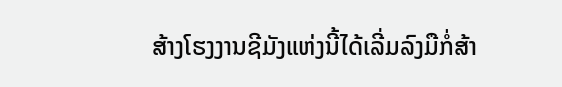ສ້າງໂຮງງານຊີມັງແຫ່ງນີ້ໄດ້ເລີ່ມລົງມືກໍ່ສ້າ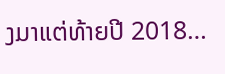ງມາແຕ່ທ້າຍປີ 2018…